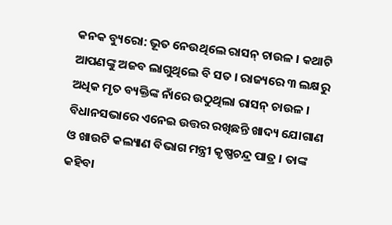କନକ ବ୍ୟୁରୋ: ଭୂତ ନେଉଥିଲେ ରାସନ୍ ଚାଉଳ । କଥାଟି ଆପଣଙ୍କୁ ଅଜବ ଲାଗୁଥିଲେ ବି ସତ । ରାଜ୍ୟରେ ୩ ଲକ୍ଷରୁ ଅଧିକ ମୃତ ବ୍ୟକ୍ତିଙ୍କ ନାଁରେ ଉଠୁଥିଲା ରାସନ୍ ଚାଉଳ । ବିଧାନସଭାରେ ଏନେଇ ଉତ୍ତର ରଖିଛନ୍ତି ଖାଦ୍ୟ ଯୋଗାଣ ଓ ଖାଉଟି କଲ୍ୟାଣ ବିଭାଗ ମନ୍ତ୍ରୀ କୃଷ୍ଣଚନ୍ଦ୍ର ପାତ୍ର । ତାଙ୍କ କହିବା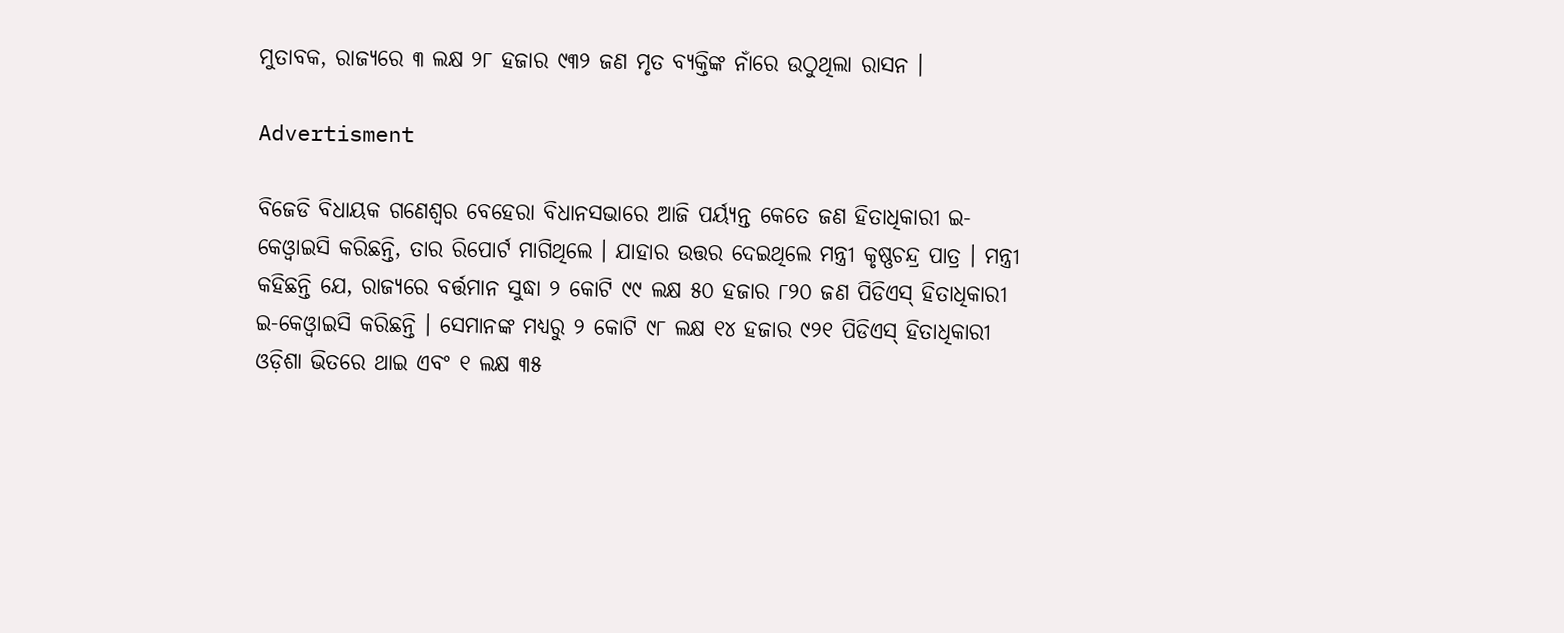ମୁତାବକ, ରାଜ୍ୟରେ ୩ ଲକ୍ଷ ୨୮ ହଜାର ୯୩୨ ଜଣ ମୃତ ବ୍ୟକ୍ତିଙ୍କ ନାଁରେ ଉଠୁଥିଲା ରାସନ ।

Advertisment

ବିଜେଡି ବିଧାୟକ ଗଣେଶ୍ୱର ବେହେରା ବିଧାନସଭାରେ ଆଜି ପର୍ୟ୍ୟନ୍ତ କେତେ ଜଣ ହିତାଧିକାରୀ ଇ-କେଓ୍ୱାଇସି କରିଛନ୍ତି, ତାର ରିପୋର୍ଟ ମାଗିଥିଲେ । ଯାହାର ଉତ୍ତର ଦେଇଥିଲେ ମନ୍ତ୍ରୀ କୃଷ୍ଣଚନ୍ଦ୍ର ପାତ୍ର । ମନ୍ତ୍ରୀ କହିଛନ୍ତି ଯେ, ରାଜ୍ୟରେ ବର୍ତ୍ତମାନ ସୁଦ୍ଧା ୨ କୋଟି ୯୯ ଲକ୍ଷ ୫୦ ହଜାର ୮୨୦ ଜଣ ପିଡିଏସ୍ ହିତାଧିକାରୀ ଇ-କେଓ୍ୱାଇସି କରିଛନ୍ତି । ସେମାନଙ୍କ ମଧ୍ୟରୁ ୨ କୋଟି ୯୮ ଲକ୍ଷ ୧୪ ହଜାର ୯୨୧ ପିଡିଏସ୍ ହିତାଧିକାରୀ ଓଡ଼ିଶା ଭିତରେ ଥାଇ ଏବଂ ୧ ଲକ୍ଷ ୩୫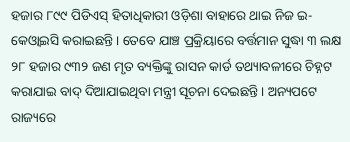ହଜାର ୮୯୯ ପିଡିଏସ୍ ହିତାଧିକାରୀ ଓଡ଼ିଶା ବାହାରେ ଥାଇ ନିଜ ଇ-କେଓ୍ୱାଇସି କରାଇଛନ୍ତି । ତେବେ ଯାଞ୍ଚ ପ୍ରକ୍ରିୟାରେ ବର୍ତ୍ତମାନ ସୁଦ୍ଧା ୩ ଲକ୍ଷ ୨୮ ହଜାର ୯୩୨ ଜଣ ମୃତ ବ୍ୟକ୍ତିଙ୍କୁ ରାସନ କାର୍ଡ ତଥ୍ୟାବଳୀରେ ଚିହ୍ନଟ କରାଯାଇ ବାଦ୍ ଦିଆଯାଇଥିବା ମନ୍ତ୍ରୀ ସୂଚନା ଦେଇଛନ୍ତି । ଅନ୍ୟପଟେ ରାଜ୍ୟରେ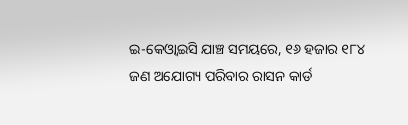ଇ-କେଓ୍ୱାଇସି ଯାଞ୍ଚ ସମୟରେ, ୧୬ ହଜାର ୧୮୪ ଜଣ ଅଯୋଗ୍ୟ ପରିବାର ରାସନ କାର୍ଡ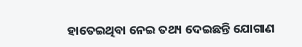ହାତେଇଥିବା ନେଇ ତଥ୍ୟ ଦେଇଛନ୍ତି ଯୋଗାଣ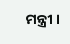ମନ୍ତ୍ରୀ ।